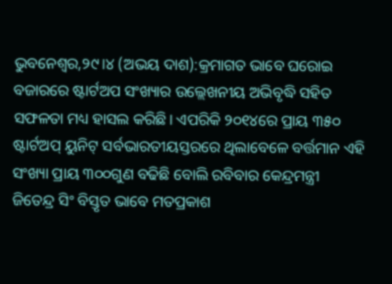ଭୁବନେଶ୍ୱର,୨୯।୪ (ଅଭୟ ଦାଶ):କ୍ରମାଗତ ଭାବେ ଘରୋଇ ବଜାରରେ ଷ୍ଟାର୍ଟଅପ ସଂଖ୍ୟାର ଉଲ୍ଲେଖନୀୟ ଅଭିବୃଦ୍ଧି ସହିତ ସଫଳତା ମଧ୍ୟ ହାସଲ କରିଛି। ଏପରିକି ୨୦୧୪ରେ ପ୍ରାୟ ୩୫୦ ଷ୍ଟାର୍ଟଅପ୍ ୟୁନିଟ୍ ସର୍ବଭାରତୀୟସ୍ତରରେ ଥିଲାବେଳେ ବର୍ତ୍ତମାନ ଏହି ସଂଖ୍ୟା ପ୍ରାୟ ୩୦୦ଗୁଣ ବଢିଛି ବୋଲି ରବିବାର କେନ୍ଦ୍ରମନ୍ତ୍ରୀ ଜିତେନ୍ଦ୍ର ସିଂ ବିସ୍ତୃତ ଭାବେ ମତପ୍ରକାଶ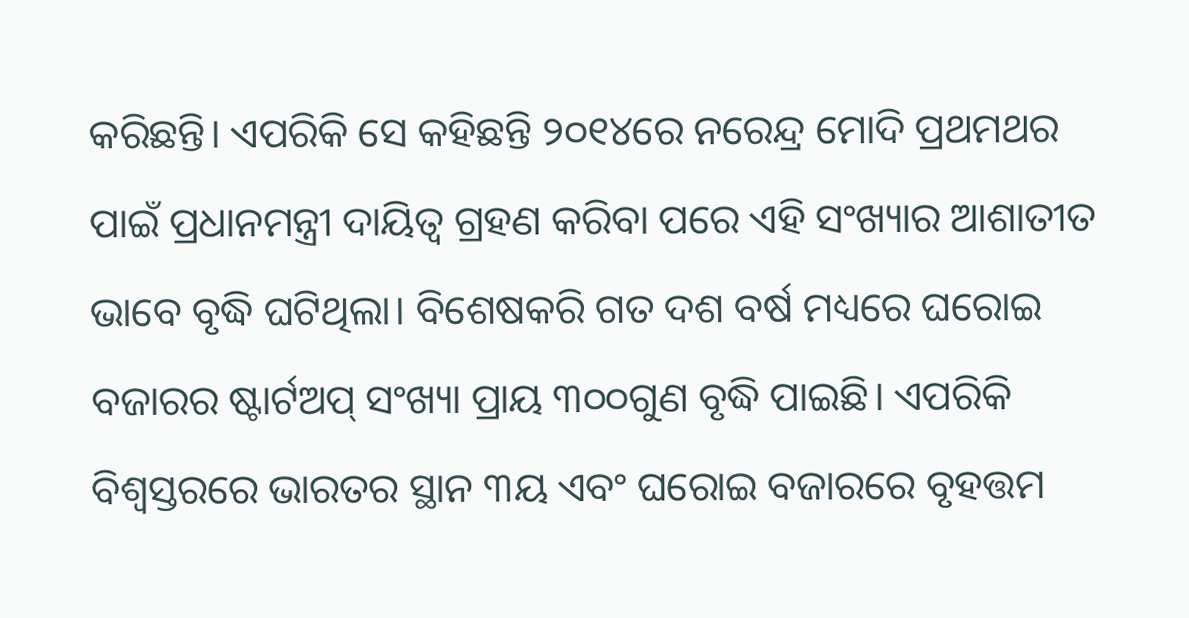କରିଛନ୍ତି। ଏପରିକି ସେ କହିଛନ୍ତି ୨୦୧୪ରେ ନରେନ୍ଦ୍ର ମୋଦି ପ୍ରଥମଥର ପାଇଁ ପ୍ରଧାନମନ୍ତ୍ରୀ ଦାୟିତ୍ୱ ଗ୍ରହଣ କରିବା ପରେ ଏହି ସଂଖ୍ୟାର ଆଶାତୀତ ଭାବେ ବୃଦ୍ଧି ଘଟିଥିଲା। ବିଶେଷକରି ଗତ ଦଶ ବର୍ଷ ମଧ୍ୟରେ ଘରୋଇ ବଜାରର ଷ୍ଟାର୍ଟଅପ୍ ସଂଖ୍ୟା ପ୍ରାୟ ୩୦୦ଗୁଣ ବୃଦ୍ଧି ପାଇଛି। ଏପରିକି ବିଶ୍ୱସ୍ତରରେ ଭାରତର ସ୍ଥାନ ୩ୟ ଏବଂ ଘରୋଇ ବଜାରରେ ବୃହତ୍ତମ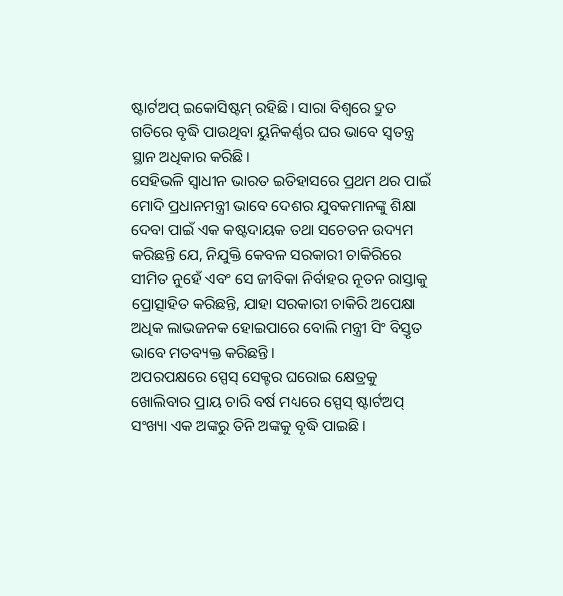ଷ୍ଟାର୍ଟଅପ୍ ଇକୋସିଷ୍ଟମ୍ ରହିଛି। ସାରା ବିଶ୍ୱରେ ଦ୍ରୁତ ଗତିରେ ବୃଦ୍ଧି ପାଉଥିବା ୟୁନିକର୍ଣ୍ଣର ଘର ଭାବେ ସ୍ବତନ୍ତ୍ର ସ୍ଥାନ ଅଧିକାର କରିଛି।
ସେହିଭଳି ସ୍ବାଧୀନ ଭାରତ ଇତିହାସରେ ପ୍ରଥମ ଥର ପାଇଁ ମୋଦି ପ୍ରଧାନମନ୍ତ୍ରୀ ଭାବେ ଦେଶର ଯୁବକମାନଙ୍କୁ ଶିକ୍ଷା ଦେବା ପାଇଁ ଏକ କଷ୍ଟଦାୟକ ତଥା ସଚେତନ ଉଦ୍ୟମ କରିଛନ୍ତି ଯେ, ନିଯୁକ୍ତି କେବଳ ସରକାରୀ ଚାକିରିରେ ସୀମିତ ନୁହେଁ ଏବଂ ସେ ଜୀବିକା ନିର୍ବାହର ନୂତନ ରାସ୍ତାକୁ ପ୍ରୋତ୍ସାହିତ କରିଛନ୍ତି, ଯାହା ସରକାରୀ ଚାକିରି ଅପେକ୍ଷା ଅଧିକ ଲାଭଜନକ ହୋଇପାରେ ବୋଲି ମନ୍ତ୍ରୀ ସିଂ ବିସ୍ତୃତ ଭାବେ ମତବ୍ୟକ୍ତ କରିଛନ୍ତି।
ଅପରପକ୍ଷରେ ସ୍ପେସ୍ ସେକ୍ଟର ଘରୋଇ କ୍ଷେତ୍ରକୁ ଖୋଲିବାର ପ୍ରାୟ ଚାରି ବର୍ଷ ମଧ୍ୟରେ ସ୍ପେସ୍ ଷ୍ଟାର୍ଟଅପ୍ ସଂଖ୍ୟା ଏକ ଅଙ୍କରୁ ତିନି ଅଙ୍କକୁ ବୃଦ୍ଧି ପାଇଛି।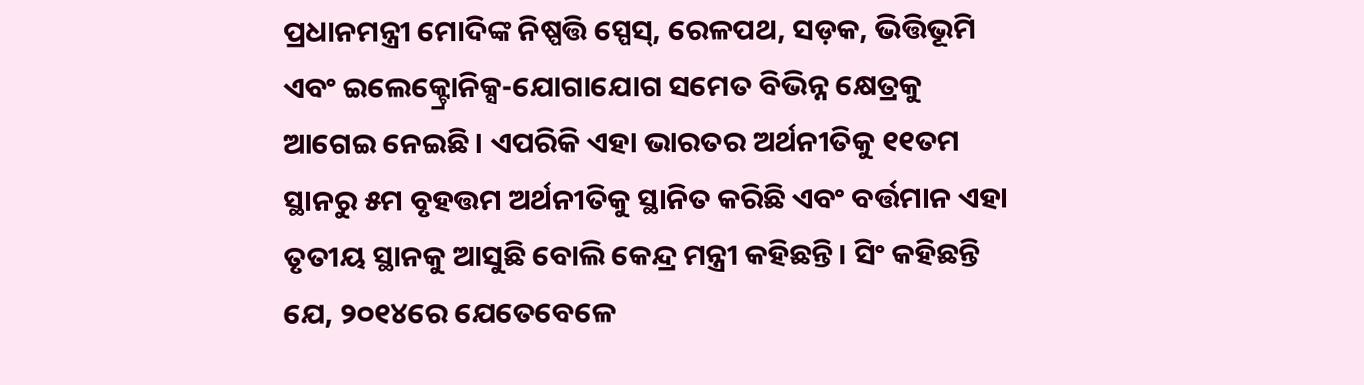ପ୍ରଧାନମନ୍ତ୍ରୀ ମୋଦିଙ୍କ ନିଷ୍ପତ୍ତି ସ୍ପେସ୍, ରେଳପଥ, ସଡ଼କ, ଭିତ୍ତିଭୂମି ଏବଂ ଇଲେକ୍ଟ୍ରୋନିକ୍ସ-ଯୋଗାଯୋଗ ସମେତ ବିଭିନ୍ନ କ୍ଷେତ୍ରକୁ ଆଗେଇ ନେଇଛି। ଏପରିକି ଏହା ଭାରତର ଅର୍ଥନୀତିକୁ ୧୧ତମ ସ୍ଥାନରୁ ୫ମ ବୃହତ୍ତମ ଅର୍ଥନୀତିକୁ ସ୍ଥାନିତ କରିଛି ଏବଂ ବର୍ତ୍ତମାନ ଏହା ତୃତୀୟ ସ୍ଥାନକୁ ଆସୁଛି ବୋଲି କେନ୍ଦ୍ର ମନ୍ତ୍ରୀ କହିଛନ୍ତି। ସିଂ କହିଛନ୍ତି ଯେ, ୨୦୧୪ରେ ଯେତେବେଳେ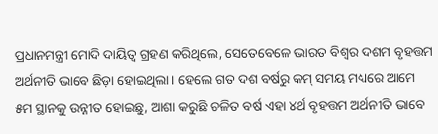ପ୍ରଧାନମନ୍ତ୍ରୀ ମୋଦି ଦାୟିତ୍ୱ ଗ୍ରହଣ କରିଥିଲେ, ସେତେବେଳେ ଭାରତ ବିଶ୍ୱର ଦଶମ ବୃହତ୍ତମ ଅର୍ଥନୀତି ଭାବେ ଛିଡ଼ା ହୋଇଥିଲା। ହେଲେ ଗତ ଦଶ ବର୍ଷରୁ କମ୍ ସମୟ ମଧ୍ୟରେ ଆମେ ୫ମ ସ୍ଥାନକୁ ଉନ୍ନୀତ ହୋଇଛୁ, ଆଶା କରୁଛି ଚଳିତ ବର୍ଷ ଏହା ୪ର୍ଥ ବୃହତ୍ତମ ଅର୍ଥନୀତି ଭାବେ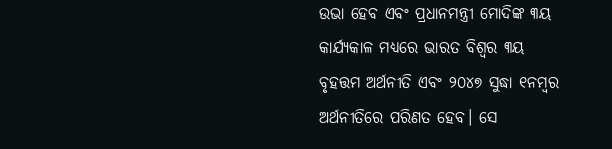ଉଭା ହେବ ଏବଂ ପ୍ରଧାନମନ୍ତ୍ରୀ ମୋଦିଙ୍କ ୩ୟ କାର୍ଯ୍ୟକାଳ ମଧ୍ୟରେ ଭାରତ ବିଶ୍ୱର ୩ୟ ବୃହତ୍ତମ ଅର୍ଥନୀତି ଏବଂ ୨୦୪୭ ସୁଦ୍ଧା ୧ନମ୍ବର ଅର୍ଥନୀତିରେ ପରିଣତ ହେବ। ସେ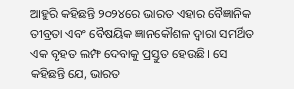ଆହୁରି କହିଛନ୍ତି ୨୦୨୪ରେ ଭାରତ ଏହାର ବୈଜ୍ଞାନିକ ତୀବ୍ରତା ଏବଂ ବୈଷୟିକ ଜ୍ଞାନକୌଶଳ ଦ୍ୱାରା ସମର୍ଥିତ ଏକ ବୃହତ ଲମ୍ଫ ଦେବାକୁ ପ୍ରସ୍ତୁତ ହେଉଛି। ସେ କହିଛନ୍ତି ଯେ, ଭାରତ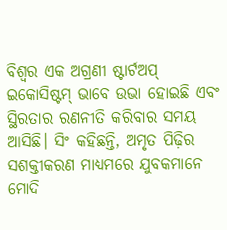ବିଶ୍ୱର ଏକ ଅଗ୍ରଣୀ ଷ୍ଟାର୍ଟଅପ୍ ଇକୋସିଷ୍ଟମ୍ ଭାବେ ଉଭା ହୋଇଛି ଏବଂ ସ୍ଥିରତାର ରଣନୀତି କରିବାର ସମୟ ଆସିଛି। ସିଂ କହିଛନ୍ତି, ଅମୃତ ପିଢ଼ିର ସଶକ୍ତୀକରଣ ମାଧ୍ୟମରେ ଯୁବକମାନେ ମୋଦି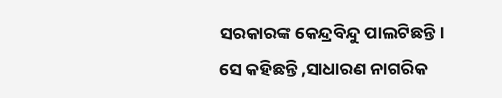ସରକାରଙ୍କ କେନ୍ଦ୍ରବିନ୍ଦୁ ପାଲଟିଛନ୍ତି। ସେ କହିଛନ୍ତି ,ସାଧାରଣ ନାଗରିକ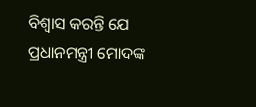ବିଶ୍ୱାସ କରନ୍ତି ଯେ ପ୍ରଧାନମନ୍ତ୍ରୀ ମୋଦଙ୍କ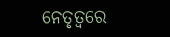ନେତୃତ୍ୱରେ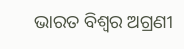ଭାରତ ବିଶ୍ୱର ଅଗ୍ରଣୀ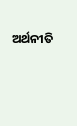ଅର୍ଥନୀତି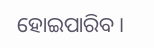ହୋଇପାରିବ।